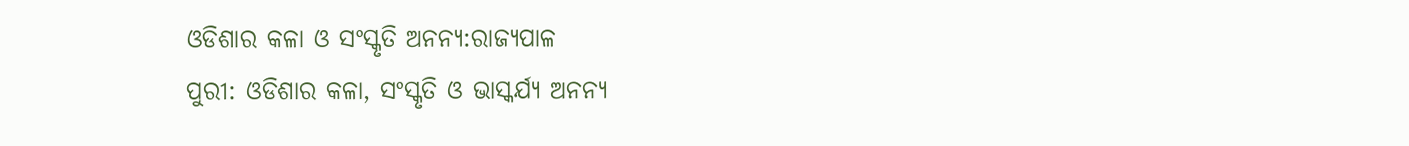ଓଡିଶାର କଳା ଓ ସଂସ୍କୃତି ଅନନ୍ୟ:ରାଜ୍ୟପାଳ
ପୁରୀ: ଓଡିଶାର କଳା, ସଂସ୍କୃତି ଓ ଭାସ୍କର୍ଯ୍ୟ ଅନନ୍ୟ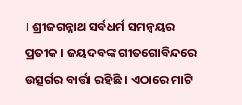। ଶ୍ରୀଜଗନ୍ନାଥ ସର୍ବଧର୍ମ ସମନ୍ୱୟର ପ୍ରତୀକ । ଜୟଦବଙ୍କ ଗୀତଗୋବିନ୍ଦରେ ଉତ୍ସର୍ଗର ବାର୍ତ୍ତା ରହିଛି । ଏଠାରେ ମାଟି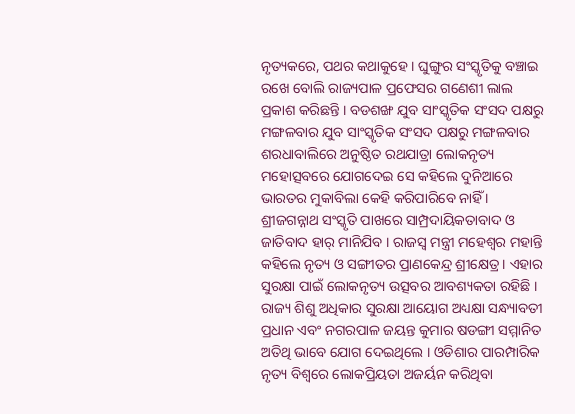ନୃତ୍ୟକରେ, ପଥର କଥାକୁହେ । ଘୁଙ୍ଗୁର ସଂସ୍କୃତିକୁ ବଞ୍ଚାଇ ରଖେ ବୋଲି ରାଜ୍ୟପାଳ ପ୍ରଫେସର ଗଣେଶୀ ଲାଲ ପ୍ରକାଶ କରିଛନ୍ତି । ବଡଶଙ୍ଖ ଯୁବ ସାଂସ୍କୃତିକ ସଂସଦ ପକ୍ଷରୁ ମଙ୍ଗଳବାର ଯୁବ ସାଂସ୍କୃତିକ ସଂସଦ ପକ୍ଷରୁ ମଙ୍ଗଳବାର ଶରଧାବାଲିରେ ଅନୁଷ୍ଠିତ ରଥଯାତ୍ରା ଲୋକନୃତ୍ୟ ମହୋତ୍ସବରେ ଯୋଗଦେଇ ସେ କହିଲେ ଦୁନିଆରେ ଭାରତର ମୁକାବିଲା କେହି କରିପାରିବେ ନାହିଁ । ଶ୍ରୀଜଗନ୍ନାଥ ସଂସ୍କୃତି ପାଖରେ ସାମ୍ପ୍ରଦାୟିକତାବାଦ ଓ ଜାତିବାଦ ହାର୍ ମାନିଯିବ । ରାଜସ୍ୱ ମନ୍ତ୍ରୀ ମହେଶ୍ୱର ମହାନ୍ତି କହିଲେ ନୃତ୍ୟ ଓ ସଙ୍ଗୀତର ପ୍ରାଣକେନ୍ଦ୍ର ଶ୍ରୀକ୍ଷେତ୍ର । ଏହାର ସୁରକ୍ଷା ପାଇଁ ଲୋକନୃତ୍ୟ ଉତ୍ସବର ଆବଶ୍ୟକତା ରହିଛି । ରାଜ୍ୟ ଶିଶୁ ଅଧିକାର ସୁରକ୍ଷା ଆୟୋଗ ଅଧ୍ୟକ୍ଷା ସନ୍ଧ୍ୟାବତୀ ପ୍ରଧାନ ଏବଂ ନଗରପାଳ ଜୟନ୍ତ କୁମାର ଷଡଙ୍ଗୀ ସମ୍ମାନିତ ଅତିଥି ଭାବେ ଯୋଗ ଦେଇଥିଲେ । ଓଡିଶାର ପାରମ୍ପାରିକ ନୃତ୍ୟ ବିଶ୍ୱରେ ଲୋକପ୍ରିୟତା ଅଜର୍ୟନ କରିଥିବା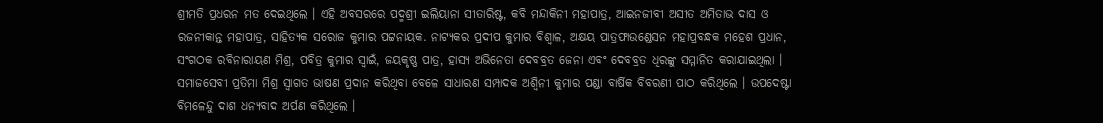ଶ୍ରୀମତି ପ୍ରଧରନ ମତ ଦେଇଥିଲେ । ଏହି ଅବସରରେ ପଦ୍ମଶ୍ରୀ ଇଲିୟାନା ସୀତାରିଷ୍ଟ, କବି ମନ୍ଦାକିନୀ ମହାପାତ୍ର, ଆଇନଜୀବୀ ଅସୀତ ଅମିତାଭ ଦାସ ଓ ରଜନୀକାନ୍ତ ମହାପାତ୍ର, ସାହିତ୍ୟକ ସରୋଜ କୁମାର ପଟ୍ଟନାୟକ. ନାଟ୍ୟକର ପ୍ରଦୀପ କୁମାର ବିଶ୍ୱାଳ, ଅକ୍ଷୟ ପାତ୍ରଫାଉଣ୍ଡେସନ ମହାପ୍ରବନ୍ଧକ ମହେଶ ପ୍ରଧାନ, ସଂଗଠକ ରବିନାରାୟଣ ମିଶ୍ର, ପବିତ୍ର କୁମାର ସ୍ୱାଇଁ, ଜୟକୃଷ୍ଣ ପାତ୍ର, ହାସ୍ୟ ଅଭିନେତା ଦେବବ୍ରତ ଜେନା ଏବଂ ଦେବବ୍ରତ ଧିରଙ୍କୁ ସମ୍ମାନିତ କରାଯାଇଥିଲା । ସମାଜସେବୀ ପ୍ରତିମା ମିଶ୍ର ସ୍ୱାଗତ ଭାଷଣ ପ୍ରଦାନ କରିଥିବା ବେଳେ ସାଧାରଣ ସମ୍ପାଦକ ଅଶ୍ୱିନୀ କୁମାର ପଣ୍ଡା ବାର୍ଷିକ ବିବରଣୀ ପାଠ କରିଥିଲେ । ଉପଦେଷ୍ଟା ବିମଳେନ୍ଦୁ ଦାଶ ଧନ୍ୟବାଦ ଅର୍ପଣ କରିଥିଲେ ।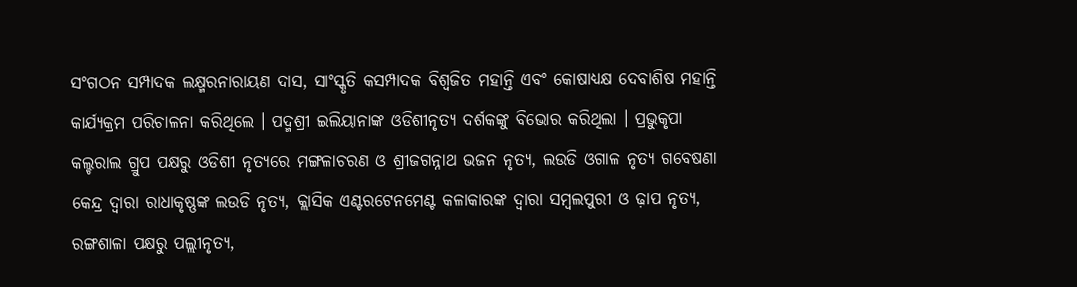ସଂଗଠନ ସମ୍ପାଦକ ଲକ୍ଷ୍ମରନାରାୟଣ ଦାସ, ସାଂସ୍କୃତି କସମ୍ପାଦକ ବିଶ୍ୱଜିତ ମହାନ୍ତି ଏବଂ କୋଷାଧ୍ୟକ୍ଷ ଦେବାଶିଷ ମହାନ୍ତି କାର୍ଯ୍ୟକ୍ରମ ପରିଚାଳନା କରିଥିଲେ । ପଦ୍ମଶ୍ରୀ ଇଲିୟାନାଙ୍କ ଓଡିଶୀନୃତ୍ୟ ଦର୍ଶକଙ୍କୁ ବିଭୋର କରିଥିଲା । ପ୍ରଭୁକୃପା କଲ୍ଚରାଲ ଗ୍ରୁପ ପକ୍ଷରୁ ଓଡିଶୀ ନୃତ୍ୟରେ ମଙ୍ଗଳାଚରଣ ଓ ଶ୍ରୀଜଗନ୍ନାଥ ଭଜନ ନୃତ୍ୟ, ଲଉଡି ଓଗାଳ ନୃତ୍ୟ ଗବେଷଣା କେନ୍ଦ୍ର ଦ୍ୱାରା ରାଧାକୃଷ୍ଣଙ୍କ ଲଉଡି ନୃତ୍ୟ, କ୍ଲାସିକ ଏଣ୍ଟରଟେନମେଣ୍ଟ କଳାକାରଙ୍କ ଦ୍ୱାରା ସମ୍ବଲପୁରୀ ଓ ଢ଼ାପ ନୃତ୍ୟ, ରଙ୍ଗଶାଳା ପକ୍ଷରୁ ପଲ୍ଲୀନୃତ୍ୟ,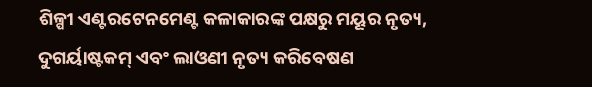ଶିଳ୍ପୀ ଏଣ୍ଟରଟେନମେଣ୍ଟ କଳାକାରଙ୍କ ପକ୍ଷରୁ ମୟୂର ନୃତ୍ୟ, ଦୁଗର୍ୟାଷ୍ଟକମ୍ ଏବଂ ଲାଓଣୀ ନୃତ୍ୟ କରିବେଷଣ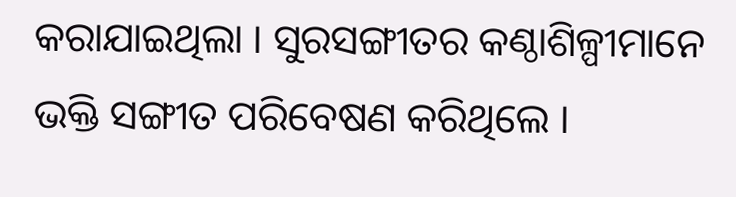କରାଯାଇଥିଲା । ସୁରସଙ୍ଗୀତର କଣ୍ଠାଶିଳ୍ପୀମାନେ ଭକ୍ତି ସଙ୍ଗୀତ ପରିବେଷଣ କରିଥିଲେ ।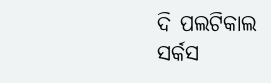ଦି ପଲଟିକାଲ ସର୍କସ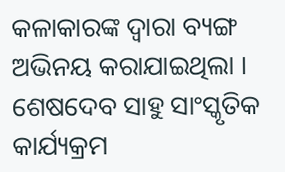କଳାକାରଙ୍କ ଦ୍ୱାରା ବ୍ୟଙ୍ଗ ଅଭିନୟ କରାଯାଇଥିଲା । ଶେଷଦେବ ସାହୁ ସାଂସ୍କୃତିକ କାର୍ଯ୍ୟକ୍ରମ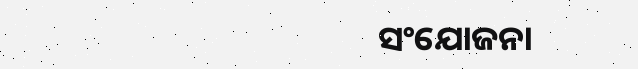ସଂଯୋଜନା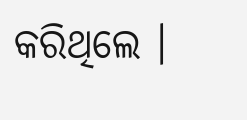କରିଥିଲେ ।